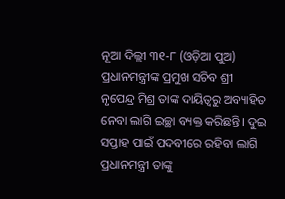ନୂଆ ଦିଲ୍ଲୀ ୩୧-୮ (ଓଡ଼ିଆ ପୁଅ) ପ୍ରଧାନମନ୍ତ୍ରୀଙ୍କ ପ୍ରମୁଖ ସଚିବ ଶ୍ରୀ ନୃପେନ୍ଦ୍ର ମିଶ୍ର ତାଙ୍କ ଦାୟିତ୍ୱରୁ ଅବ୍ୟାହିତ ନେବା ଲାଗି ଇଚ୍ଛା ବ୍ୟକ୍ତ କରିଛନ୍ତି। ଦୁଇ ସପ୍ତାହ ପାଇଁ ପଦବୀରେ ରହିବା ଲାଗି ପ୍ରଧାନମନ୍ତ୍ରୀ ତାଙ୍କୁ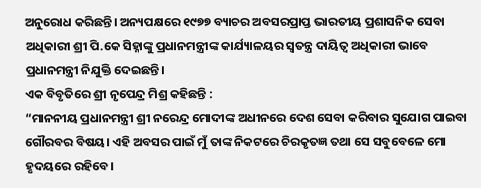ଅନୁରୋଧ କରିଛନ୍ତି। ଅନ୍ୟପକ୍ଷରେ ୧୯୭୭ ବ୍ୟାଚର ଅବସରପ୍ରାପ୍ତ ଭାରତୀୟ ପ୍ରଶାସନିକ ସେବା ଅଧିକାରୀ ଶ୍ରୀ ପି.କେ ସିହ୍ନାଙ୍କୁ ପ୍ରଧାନମନ୍ତ୍ରୀଙ୍କ କାର୍ଯ୍ୟାଳୟର ସ୍ୱତନ୍ତ୍ର ଦାୟିତ୍ୱ ଅଧିକାରୀ ଭାବେ ପ୍ରଧାନମନ୍ତ୍ରୀ ନିଯୁକ୍ତି ଦେଇଛନ୍ତି।
ଏକ ବିବୃତିରେ ଶ୍ରୀ ନୃପେନ୍ଦ୍ର ମିଶ୍ର କହିଛନ୍ତି :
“ମାନନୀୟ ପ୍ରଧାନମନ୍ତ୍ରୀ ଶ୍ରୀ ନରେନ୍ଦ୍ର ମୋଦୀଙ୍କ ଅଧୀନରେ ଦେଶ ସେବା କରିବାର ସୁଯୋଗ ପାଇବା ଗୌରବର ବିଷୟ। ଏହି ଅବସର ପାଇଁ ମୁଁ ତାଙ୍କ ନିକଟରେ ଚିରକୃତଜ୍ଞ ତଥା ସେ ସବୁବେଳେ ମୋ ହୃଦୟରେ ରହିବେ।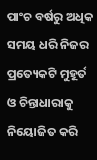ପାଂଚ ବର୍ଷରୁ ଅଧିକ ସମୟ ଧରି ନିଜର ପ୍ରତ୍ୟେକଟି ମୁହୂର୍ତ ଓ ଚିନ୍ତାଧାରାକୁ ନିୟୋଜିତ କରି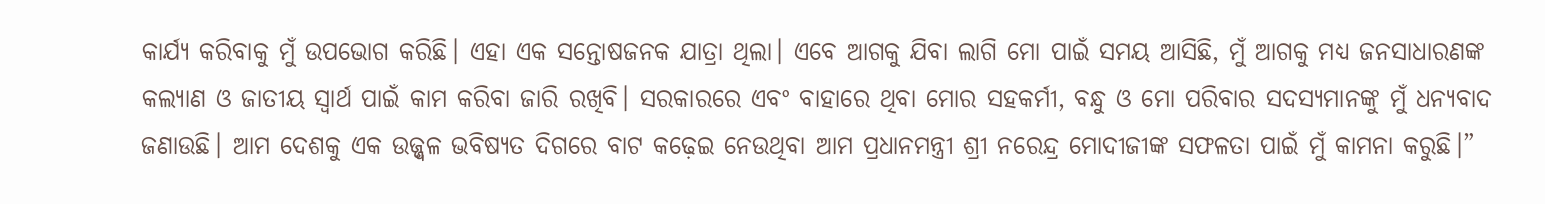କାର୍ଯ୍ୟ କରିବାକୁ ମୁଁ ଉପଭୋଗ କରିଛି। ଏହା ଏକ ସନ୍ତୋଷଜନକ ଯାତ୍ରା ଥିଲା। ଏବେ ଆଗକୁ ଯିବା ଲାଗି ମୋ ପାଇଁ ସମୟ ଆସିଛି, ମୁଁ ଆଗକୁ ମଧ୍ୟ ଜନସାଧାରଣଙ୍କ କଲ୍ୟାଣ ଓ ଜାତୀୟ ସ୍ୱାର୍ଥ ପାଇଁ କାମ କରିବା ଜାରି ରଖିବି। ସରକାରରେ ଏବଂ ବାହାରେ ଥିବା ମୋର ସହକର୍ମୀ, ବନ୍ଧୁ ଓ ମୋ ପରିବାର ସଦସ୍ୟମାନଙ୍କୁ ମୁଁ ଧନ୍ୟବାଦ ଜଣାଉଛି। ଆମ ଦେଶକୁ ଏକ ଉଜ୍ଜ୍ୱଳ ଭବିଷ୍ୟତ ଦିଗରେ ବାଟ କଢ଼େଇ ନେଉଥିବା ଆମ ପ୍ରଧାନମନ୍ତ୍ରୀ ଶ୍ରୀ ନରେନ୍ଦ୍ର ମୋଦୀଜୀଙ୍କ ସଫଳତା ପାଇଁ ମୁଁ କାମନା କରୁଛି।”